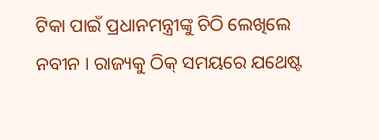ଟିକା ପାଇଁ ପ୍ରଧାନମନ୍ତ୍ରୀଙ୍କୁ ଚିଠି ଲେଖିଲେ ନବୀନ । ରାଜ୍ୟକୁ ଠିକ୍ ସମୟରେ ଯଥେଷ୍ଟ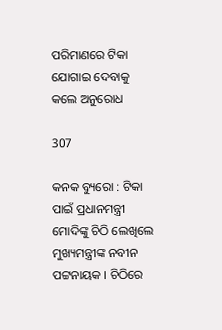ପରିମାଣରେ ଟିକା ଯୋଗାଇ ଦେବାକୁ କଲେ ଅନୁରୋଧ

307

କନକ ବ୍ୟୁରୋ : ଟିକା ପାଇଁ ପ୍ରଧାନମନ୍ତ୍ରୀ ମୋଦିଙ୍କୁ ଚିଠି ଲେଖିଲେ ମୁଖ୍ୟମନ୍ତ୍ରୀଙ୍କ ନବୀନ ପଟ୍ଟନାୟକ । ଚିଠିରେ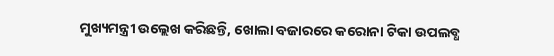ମୁଖ୍ୟମନ୍ତ୍ରୀ ଉଲ୍ଲେଖ କରିଛନ୍ତି, ଖୋଲା ବଜାରରେ କରୋନା ଟିକା ଉପଲବ୍ଧ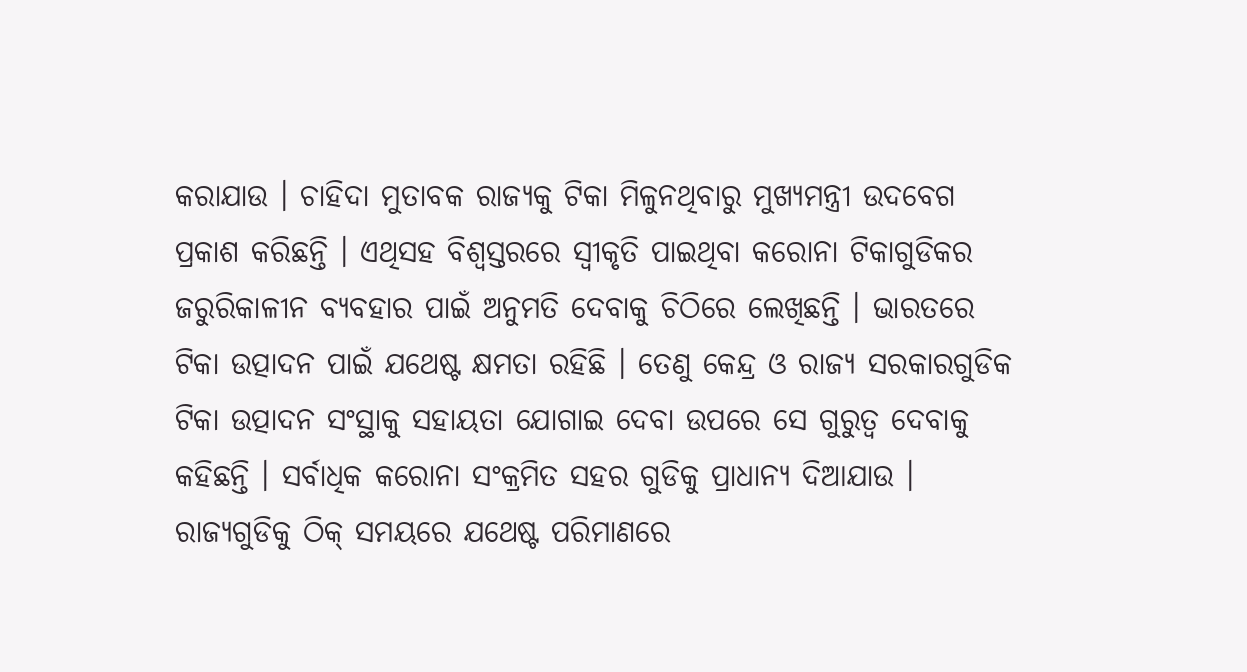କରାଯାଉ । ଚାହିଦା ମୁତାବକ ରାଜ୍ୟକୁ ଟିକା ମିଳୁନଥିବାରୁ ମୁଖ୍ୟମନ୍ତ୍ରୀ ଉଦବେଗ ପ୍ରକାଶ କରିଛନ୍ତି । ଏଥିସହ ବିଶ୍ୱସ୍ତରରେ ସ୍ୱୀକୃତି ପାଇଥିବା କରୋନା ଟିକାଗୁଡିକର ଜରୁରିକାଳୀନ ବ୍ୟବହାର ପାଇଁ ଅନୁମତି ଦେବାକୁ ଚିଠିରେ ଲେଖିଛନ୍ତି । ଭାରତରେ ଟିକା ଉତ୍ପାଦନ ପାଇଁ ଯଥେଷ୍ଟ କ୍ଷମତା ରହିଛି । ତେଣୁ କେନ୍ଦ୍ର ଓ ରାଜ୍ୟ ସରକାରଗୁଡିକ ଟିକା ଉତ୍ପାଦନ ସଂସ୍ଥାକୁ ସହାୟତା ଯୋଗାଇ ଦେବା ଉପରେ ସେ ଗୁରୁତ୍ୱ ଦେବାକୁ କହିଛନ୍ତି । ସର୍ବାଧିକ କରୋନା ସଂକ୍ରମିତ ସହର ଗୁଡିକୁ ପ୍ରାଧାନ୍ୟ ଦିଆଯାଉ । ରାଜ୍ୟଗୁଡିକୁ ଠିକ୍ ସମୟରେ ଯଥେଷ୍ଟ ପରିମାଣରେ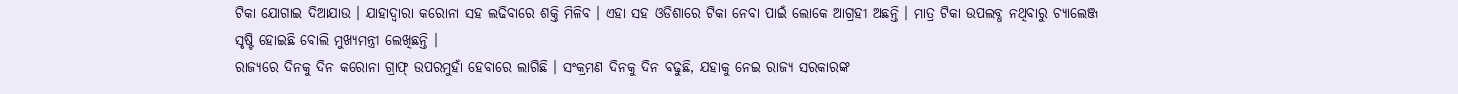ଟିକା ଯୋଗାଇ ଦିଆଯାଉ । ଯାହାଦ୍ୱାରା କରୋନା ସହ ଲଢିବାରେ ଶକ୍ତି ମିଳିବ । ଏହା ସହ ଓଡିଶାରେ ଟିକା ନେବା ପାଇଁ ଲୋକେ ଆଗ୍ରହୀ ଅଛନ୍ତି । ମାତ୍ର ଟିକା ଉପଲବ୍ଧ ନଥିବାରୁ ଚ୍ୟାଲେଞ୍ଜ ସୃଷ୍ଟି ହୋଇଛି ବୋଲି ମୁଖ୍ୟମନ୍ତ୍ରୀ ଲେଖିଛନ୍ତି ।
ରାଜ୍ୟରେ ଦିନକୁ ଦିନ କରୋନା ଗ୍ରାଫ୍ ଉପରମୁହାଁ ହେବାରେ ଲାଗିଛି । ସଂକ୍ରମଣ ଦିନକୁ ଦିନ ବଢୁଛି, ଯହାକୁ ନେଇ ରାଜ୍ୟ ସରକାରଙ୍କ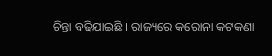ଚିନ୍ତା ବଢିଯାଇଛି । ରାଜ୍ୟରେ କରୋନା କଟକଣା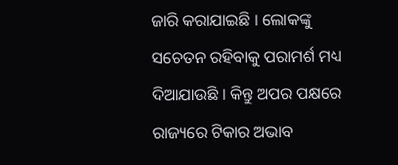ଜାରି କରାଯାଇଛି । ଲୋକଙ୍କୁ ସଚେତନ ରହିବାକୁ ପରାମର୍ଶ ମଧ୍ୟ ଦିଆଯାଉଛି । କିନ୍ତୁ ଅପର ପକ୍ଷରେ ରାଜ୍ୟରେ ଟିକାର ଅଭାବ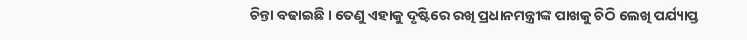ଚିନ୍ତା ବଢାଇଛି । ତେଣୁ ଏହାକୁ ଦୃଷ୍ଟିରେ ରଖି ପ୍ରଧାନମନ୍ତ୍ରୀଙ୍କ ପାଖକୁ ଚିଠି ଲେଖି ପର୍ଯ୍ୟାପ୍ତ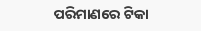ପରିମାଣରେ ଟିକା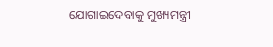ଯୋଗାଇଦେବାକୁ ମୁଖ୍ୟମନ୍ତ୍ରୀ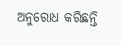ଅନୁରୋଧ କରିଛନ୍ତି